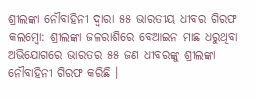ଶ୍ରୀଲଙ୍କା ନୌବାହିନୀ ଦ୍ୱାରା ୫୫ ଭାରତୀୟ ଧୀବର ଗିରଫ
କଲମ୍ବୋ: ଶ୍ରୀଲଙ୍କା ଜଳରାଶିରେ ବେଆଇନ ମାଛ ଧରୁଥିବା ଅଭିଯୋଗରେ ଭାରତର ୫୫ ଜଣ ଧୀବରଙ୍କୁ ଶ୍ରୀଲଙ୍କା ନୌବାହିନୀ ଗିରଫ କରିଛି ।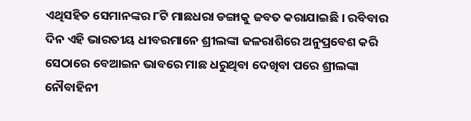ଏଥିସହିତ ସେମାନଙ୍କର ୮ଟି ମାଛଧରା ଡଙ୍ଗାକୁ ଜବତ କରାଯାଇଛି । ରବିବାର ଦିନ ଏହି ଭାରତୀୟ ଧୀବରମାନେ ଶ୍ରୀଲଙ୍କା ଜଳରାଶିରେ ଅନୁପ୍ରବେଶ କରି ସେଠାରେ ବେଆଇନ ଭାବରେ ମାଛ ଧରୁଥିବା ଦେଖିବା ପରେ ଶ୍ରୀଲଙ୍କା ନୌବାହିନୀ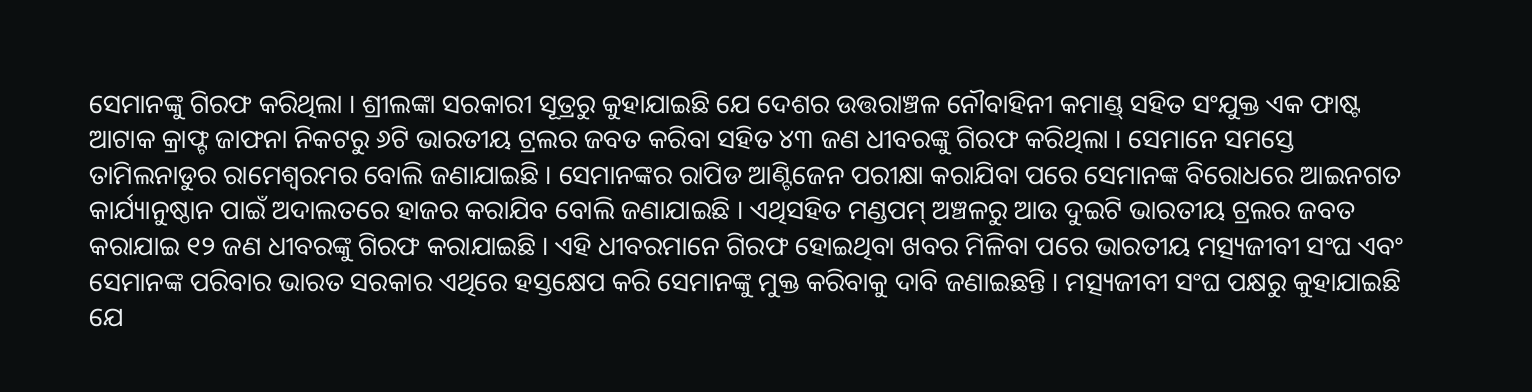ସେମାନଙ୍କୁ ଗିରଫ କରିଥିଲା । ଶ୍ରୀଲଙ୍କା ସରକାରୀ ସୂତ୍ରରୁ କୁହାଯାଇଛି ଯେ ଦେଶର ଉତ୍ତରାଞ୍ଚଳ ନୌବାହିନୀ କମାଣ୍ଡ୍ ସହିତ ସଂଯୁକ୍ତ ଏକ ଫାଷ୍ଟ ଆଟାକ କ୍ରାଫ୍ଟ ଜାଫନା ନିକଟରୁ ୬ଟି ଭାରତୀୟ ଟ୍ରଲର ଜବତ କରିବା ସହିତ ୪୩ ଜଣ ଧୀବରଙ୍କୁ ଗିରଫ କରିଥିଲା । ସେମାନେ ସମସ୍ତେ ତାମିଲନାଡୁର ରାମେଶ୍ୱରମର ବୋଲି ଜଣାଯାଇଛି । ସେମାନଙ୍କର ରାପିଡ ଆଣ୍ଟିଜେନ ପରୀକ୍ଷା କରାଯିବା ପରେ ସେମାନଙ୍କ ବିରୋଧରେ ଆଇନଗତ କାର୍ଯ୍ୟାନୁଷ୍ଠାନ ପାଇଁ ଅଦାଲତରେ ହାଜର କରାଯିବ ବୋଲି ଜଣାଯାଇଛି । ଏଥିସହିତ ମଣ୍ଡପମ୍ ଅଞ୍ଚଳରୁ ଆଉ ଦୁଇଟି ଭାରତୀୟ ଟ୍ରଲର ଜବତ କରାଯାଇ ୧୨ ଜଣ ଧୀବରଙ୍କୁ ଗିରଫ କରାଯାଇଛି । ଏହି ଧୀବରମାନେ ଗିରଫ ହୋଇଥିବା ଖବର ମିଳିବା ପରେ ଭାରତୀୟ ମତ୍ସ୍ୟଜୀବୀ ସଂଘ ଏବଂ ସେମାନଙ୍କ ପରିବାର ଭାରତ ସରକାର ଏଥିରେ ହସ୍ତକ୍ଷେପ କରି ସେମାନଙ୍କୁ ମୁକ୍ତ କରିବାକୁ ଦାବି ଜଣାଇଛନ୍ତି । ମତ୍ସ୍ୟଜୀବୀ ସଂଘ ପକ୍ଷରୁ କୁହାଯାଇଛି ଯେ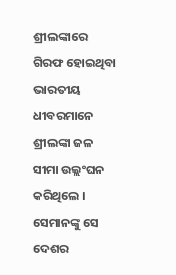ଶ୍ରୀଲଙ୍କାରେ ଗିରଫ ହୋଇଥିବା ଭାରତୀୟ ଧୀବରମାନେ ଶ୍ରୀଲଙ୍କା ଜଳ ସୀମା ଉଲ୍ଲଂଘନ କରିଥିଲେ । ସେମାନଙ୍କୁ ସେ ଦେଶର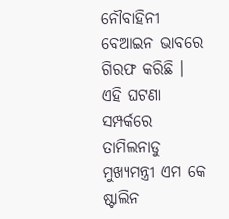ନୌବାହିନୀ ବେଆଇନ ଭାବରେ ଗିରଫ କରିଛି । ଏହି ଘଟଣା ସମ୍ପର୍କରେ ତାମିଲନାଡୁ ମୁଖ୍ୟମନ୍ତ୍ରୀ ଏମ କେ ଷ୍ଟାଲିନ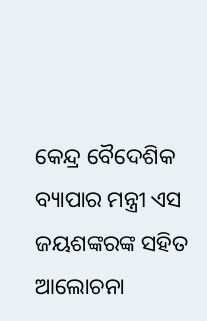କେନ୍ଦ୍ର ବୈଦେଶିକ ବ୍ୟାପାର ମନ୍ତ୍ରୀ ଏସ ଜୟଶଙ୍କରଙ୍କ ସହିତ ଆଲୋଚନା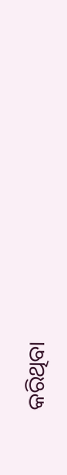କରିଥିବା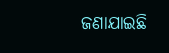ଜଣାଯାଇଛି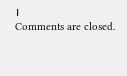।
Comments are closed.